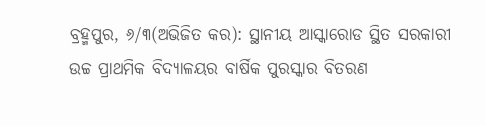ବ୍ରହ୍ମପୁର, ୬/୩(ଅଭିଜିତ କର): ସ୍ଥାନୀୟ ଆସ୍କାରୋଡ ସ୍ଥିତ ସରକାରୀ ଉଚ୍ଚ ପ୍ରାଥମିକ ବିଦ୍ୟାଳୟର ବାର୍ଷିକ ପୁରସ୍କାର ବିତରଣ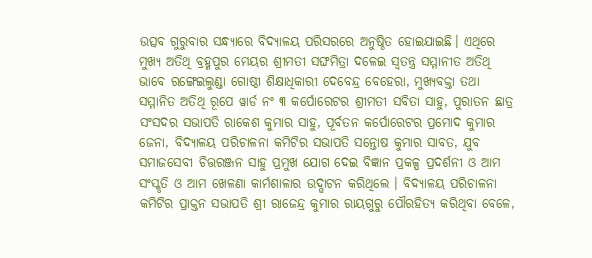ଉତ୍ସବ ଗୁରୁବାର ସନ୍ଧ୍ୟାରେ ବିଦ୍ୟାଳୟ ପରିସରରେ ଅନୁଷ୍ଠିତ ହୋଇଯାଇଛି। ଏଥିରେ ମୁଖ୍ୟ ଅତିଥି ବ୍ରହ୍ମପୁର ମେୟର ଶ୍ରୀମତୀ ସଙ୍ଘମିତ୍ରା ଦଳେଇ ସ୍ଵତନ୍ତ୍ର ସମ୍ମାନୀତ ଅତିଥି ଭାବେ ରଙ୍ଗେଇଲୁଣ୍ଡା ଗୋଷ୍ଠୀ ଶିକ୍ଷାଧିକାରୀ ଦେବେନ୍ଦ୍ର ବେହେରା, ମୁଖ୍ୟବକ୍ତା ତଥା ସମ୍ମାନିତ ଅତିଥି ରୂପେ ୱାର୍ଡ ନଂ ୩ କର୍ପୋରେଟର ଶ୍ରୀମତୀ ସବିତା ସାହୁ, ପୁରାତନ ଛାତ୍ର ସଂସଦର ସଭାପତି ରାକେଶ କୁମାର ସାହୁ, ପୂର୍ବତନ କର୍ପୋରେଟର ପ୍ରମୋଦ କୁମାର ଜେନା, ବିଦ୍ୟାଳୟ ପରିଚାଳନା କମିଟିର ସଭାପତି ସନ୍ତୋଷ କୁମାର ସାବତ, ଯୁବ ସମାଜସେବୀ ଚିତ୍ତରଞ୍ଜନ ସାହୁ ପ୍ରମୁଖ ଯୋଗ ଦେଇ ବିଜ୍ଞାନ ପ୍ରକଳ୍ପ ପ୍ରଦର୍ଶନୀ ଓ ଆମ ସଂସ୍କୃତି ଓ ଆମ ଖେଳଣା କାର୍ମଶାଳାର ଉଦ୍ଘାଟନ କରିଥିଲେ । ବିଦ୍ୟାଳୟ ପରିଚାଳନା କମିଟିର ପ୍ରାକ୍ତନ ସଭାପତି ଶ୍ରୀ ରାଜେନ୍ଦ୍ର କୁମାର ରାୟଗୁରୁ ପୌରହିତ୍ୟ କରିଥିବା ବେଳେ,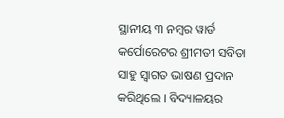ସ୍ଥାନୀୟ ୩ ନମ୍ବର ୱାର୍ଡ କର୍ପୋରେଟର ଶ୍ରୀମତୀ ସବିତା ସାହୁ ସ୍ଵାଗତ ଭାଷଣ ପ୍ରଦାନ କରିଥିଲେ । ବିଦ୍ୟାଳୟର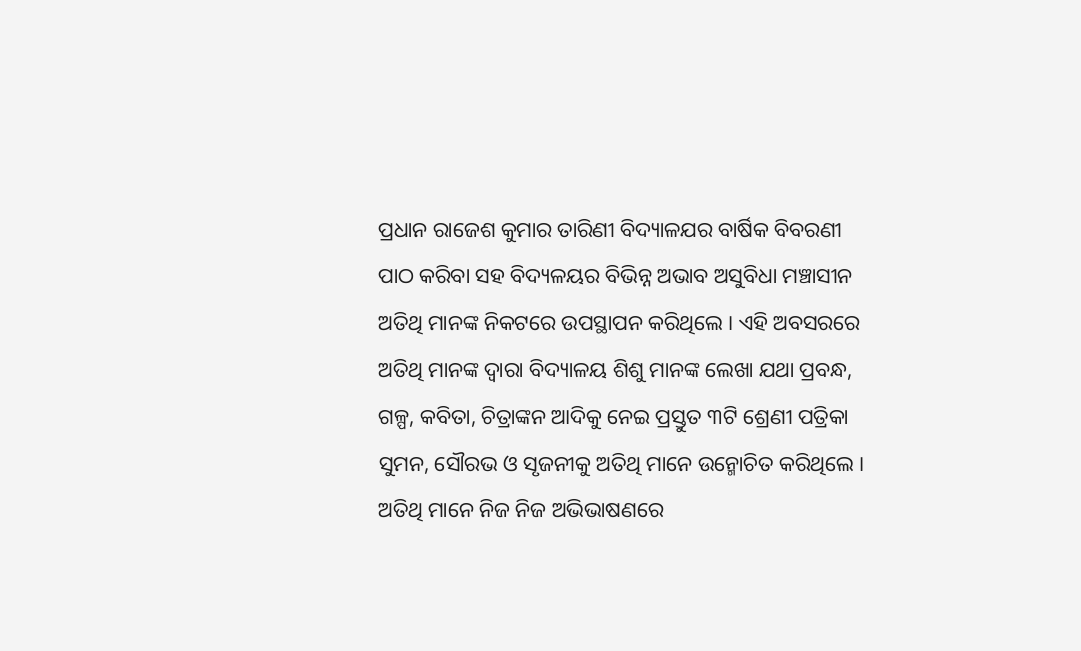ପ୍ରଧାନ ରାଜେଶ କୁମାର ତାରିଣୀ ବିଦ୍ୟାଳଯର ବାର୍ଷିକ ବିବରଣୀ ପାଠ କରିବା ସହ ବିଦ୍ୟଳୟର ବିଭିନ୍ନ ଅଭାବ ଅସୁବିଧା ମଞ୍ଚାସୀନ ଅତିଥି ମାନଙ୍କ ନିକଟରେ ଉପସ୍ଥାପନ କରିଥିଲେ । ଏହି ଅବସରରେ ଅତିଥି ମାନଙ୍କ ଦ୍ଵାରା ବିଦ୍ୟାଳୟ ଶିଶୁ ମାନଙ୍କ ଲେଖା ଯଥା ପ୍ରବନ୍ଧ, ଗଳ୍ପ, କବିତା, ଚିତ୍ରାଙ୍କନ ଆଦିକୁ ନେଇ ପ୍ରସ୍ତୁତ ୩ଟି ଶ୍ରେଣୀ ପତ୍ରିକା ସୁମନ, ସୌରଭ ଓ ସୃଜନୀକୁ ଅତିଥି ମାନେ ଉନ୍ମୋଚିତ କରିଥିଲେ । ଅତିଥି ମାନେ ନିଜ ନିଜ ଅଭିଭାଷଣରେ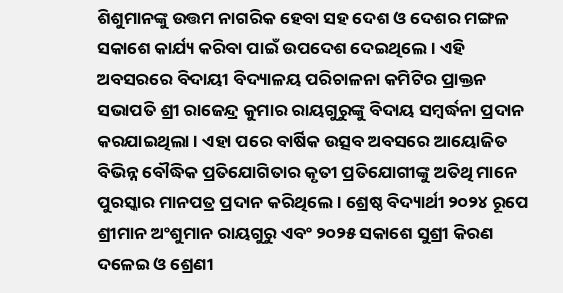ଶିଶୁମାନଙ୍କୁ ଉତ୍ତମ ନାଗରିକ ହେବା ସହ ଦେଶ ଓ ଦେଶର ମଙ୍ଗଳ ସକାଶେ କାର୍ଯ୍ୟ କରିବା ପାଇଁ ଉପଦେଶ ଦେଇଥିଲେ । ଏହି ଅବସରରେ ବିଦାୟୀ ବିଦ୍ୟାଳୟ ପରିଚାଳନା କମିଟିର ପ୍ରାକ୍ତନ ସଭାପତି ଶ୍ରୀ ରାଜେନ୍ଦ୍ର କୁମାର ରାୟଗୁରୁଙ୍କୁ ବିଦାୟ ସମ୍ବର୍ଦ୍ଧନା ପ୍ରଦାନ କରଯାଇଥିଲା । ଏହା ପରେ ବାର୍ଷିକ ଉତ୍ସବ ଅବସରେ ଆୟୋଜିତ ବିଭିନ୍ନ ବୌଦ୍ଧିକ ପ୍ରତିଯୋଗିତାର କୃତୀ ପ୍ରତିଯୋଗୀଙ୍କୁ ଅତିଥି ମାନେ ପୁରସ୍କାର ମାନପତ୍ର ପ୍ରଦାନ କରିଥିଲେ । ଶ୍ରେଷ୍ଠ ବିଦ୍ୟାର୍ଥୀ ୨୦୨୪ ରୂପେ ଶ୍ରୀମାନ ଅଂଶୁମାନ ରାୟଗୁରୁ ଏବଂ ୨୦୨୫ ସକାଶେ ସୁଶ୍ରୀ କିରଣ ଦଳେଇ ଓ ଶ୍ରେଣୀ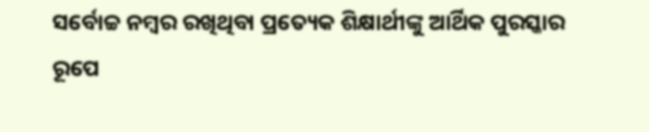ସର୍ବୋଚ୍ଚ ନମ୍ବର ରଖିଥିବା ପ୍ରତ୍ୟେକ ଶିକ୍ଷାର୍ଥୀଙ୍କୁ ଆର୍ଥିକ ପୁରସ୍କାର ରୂପେ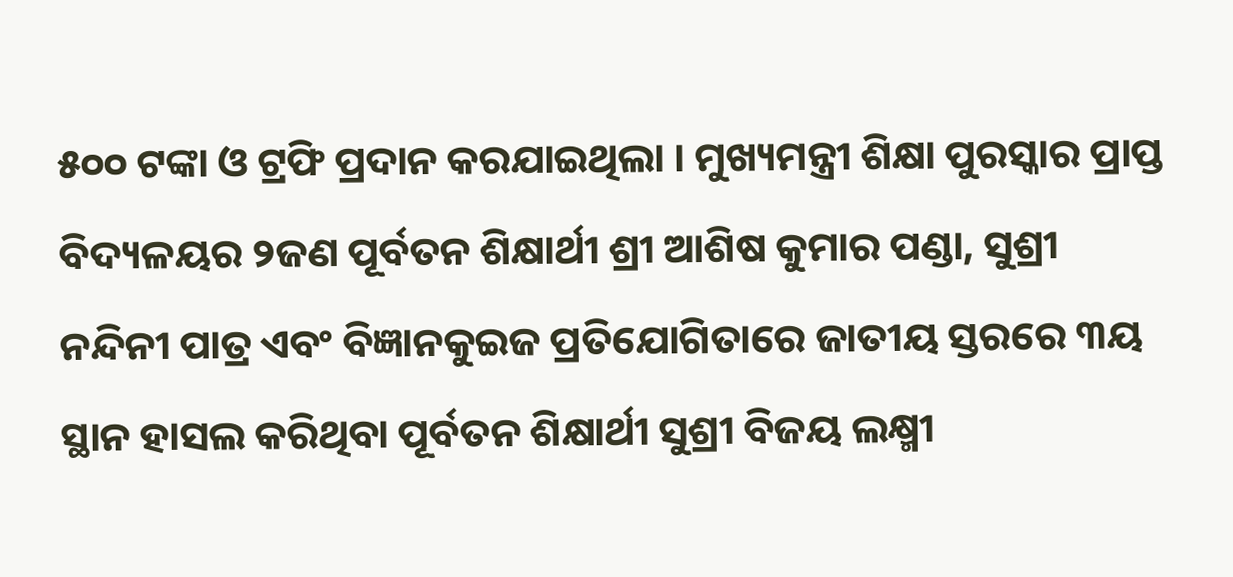୫୦୦ ଟଙ୍କା ଓ ଟ୍ରଫି ପ୍ରଦାନ କରଯାଇଥିଲା । ମୁଖ୍ୟମନ୍ତ୍ରୀ ଶିକ୍ଷା ପୁରସ୍କାର ପ୍ରାପ୍ତ ବିଦ୍ୟଳୟର ୨ଜଣ ପୂର୍ବତନ ଶିକ୍ଷାର୍ଥୀ ଶ୍ରୀ ଆଶିଷ କୁମାର ପଣ୍ଡା, ସୁଶ୍ରୀ ନନ୍ଦିନୀ ପାତ୍ର ଏବଂ ବିଜ୍ଞାନକୁଇଜ ପ୍ରତିଯୋଗିତାରେ ଜାତୀୟ ସ୍ତରରେ ୩ୟ ସ୍ଥାନ ହାସଲ କରିଥିବା ପୂର୍ବତନ ଶିକ୍ଷାର୍ଥୀ ସୁଶ୍ରୀ ବିଜୟ ଲକ୍ଷ୍ମୀ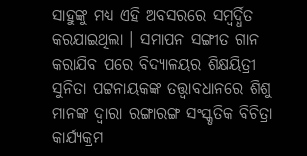ସାହୁଙ୍କୁ ମଧ୍ୟ ଏହି ଅବସରରେ ସମ୍ବର୍ଦ୍ଧିତ କରଯାଇଥିଲା । ସମାପନ ସଙ୍ଗୀତ ଗାନ କରାଯିବ ପରେ ବିଦ୍ୟାଳୟର ଶିକ୍ଷୟିତ୍ରୀ ସୁନିତା ପଟ୍ଟନାୟକଙ୍କ ତତ୍ତ୍ଵାବଧାନରେ ଶିଶୁ ମାନଙ୍କ ଦ୍ଵାରା ରଙ୍ଗାରଙ୍ଗ ସଂସ୍କୃତିକ ବିଚିତ୍ରା କାର୍ଯ୍ୟକ୍ରମ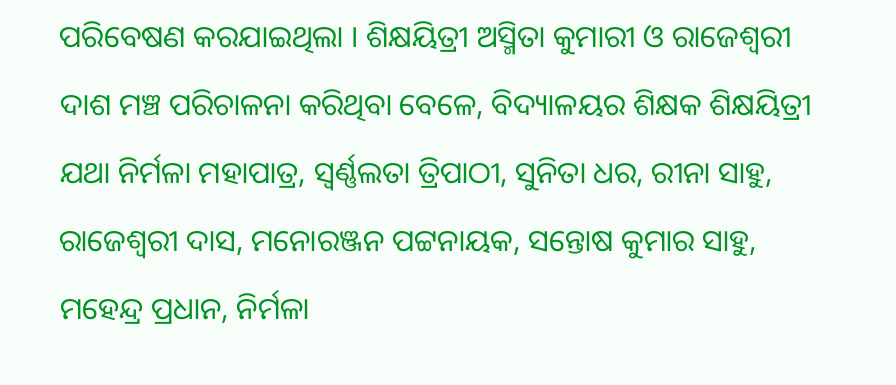ପରିବେଷଣ କରଯାଇଥିଲା । ଶିକ୍ଷୟିତ୍ରୀ ଅସ୍ମିତା କୁମାରୀ ଓ ରାଜେଶ୍ଵରୀ ଦାଶ ମଞ୍ଚ ପରିଚାଳନା କରିଥିବା ବେଳେ, ବିଦ୍ୟାଳୟର ଶିକ୍ଷକ ଶିକ୍ଷୟିତ୍ରୀ ଯଥା ନିର୍ମଳା ମହାପାତ୍ର, ସ୍ଵର୍ଣ୍ଣଲତା ତ୍ରିପାଠୀ, ସୁନିତା ଧର, ରୀନା ସାହୁ, ରାଜେଶ୍ଵରୀ ଦାସ, ମନୋରଞ୍ଜନ ପଟ୍ଟନାୟକ, ସନ୍ତୋଷ କୁମାର ସାହୁ, ମହେନ୍ଦ୍ର ପ୍ରଧାନ, ନିର୍ମଳା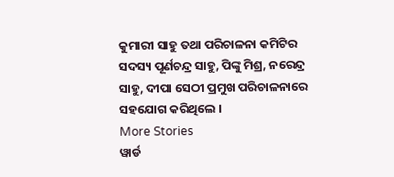କୁମାରୀ ସାହୁ ତଥା ପରିଚାଳନା କମିଟିର ସଦସ୍ୟ ପୂର୍ଣଚନ୍ଦ୍ର ସାହୁ, ପିଙ୍କୁ ମିଶ୍ର, ନରେନ୍ଦ୍ର ସାହୁ, ଦୀପା ସେଠୀ ପ୍ରମୁଖ ପରିଚାଳନାରେ ସହଯୋଗ କରିଥିଲେ ।
More Stories
ୱାର୍ଡ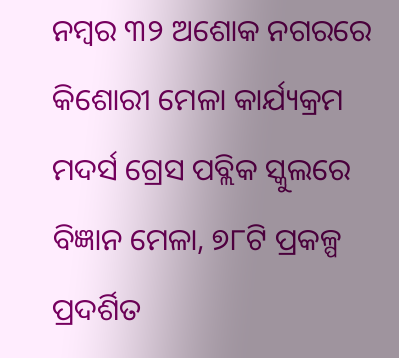ନମ୍ବର ୩୨ ଅଶୋକ ନଗରରେ କିଶୋରୀ ମେଳା କାର୍ଯ୍ୟକ୍ରମ
ମଦର୍ସ ଗ୍ରେସ ପବ୍ଲିକ ସ୍କୁଲରେ ବିଜ୍ଞାନ ମେଳା, ୭୮ଟି ପ୍ରକଳ୍ପ ପ୍ରଦର୍ଶିତ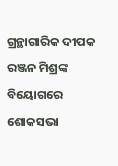ଗ୍ରନ୍ଥାଗାରିକ ଦୀପକ ରଞ୍ଜନ ମିଶ୍ରଙ୍କ ବିୟୋଗରେ ଶୋକସଭା